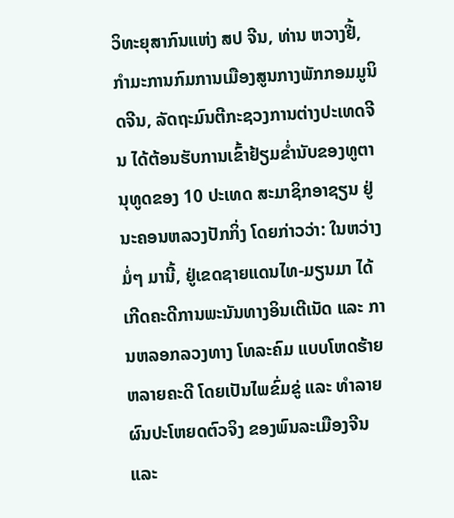ວິທະຍຸສາກົນແຫ່ງ ສປ ຈີນ, ທ່ານ ຫວາງຢີ້, ກຳມະການກົມການເມືອງສູນກາງພັກກອມມູນິດຈີນ, ລັດຖະມົນຕີກະຊວງການຕ່າງປະເທດຈີນ ໄດ້ຕ້ອນຮັບການເຂົ້າຢ້ຽມຂ່ຳນັບຂອງທູຕານຸທູດຂອງ 10 ປະເທດ ສະມາຊິກອາຊຽນ ຢູ່ນະຄອນຫລວງປັກກິ່ງ ໂດຍກ່າວວ່າ: ໃນຫວ່າງມໍ່ໆ ມານີ້, ຢູ່ເຂດຊາຍແດນໄທ-ມຽນມາ ໄດ້ເກີດຄະດີການພະນັນທາງອິນເຕີເນັດ ແລະ ການຫລອກລວງທາງ ໂທລະຄົມ ແບບໂຫດຮ້າຍ ຫລາຍຄະດີ ໂດຍເປັນໄພຂົ່ມຂູ່ ແລະ ທຳລາຍຜົນປະໂຫຍດຕົວຈິງ ຂອງພົນລະເມືອງຈີນ ແລະ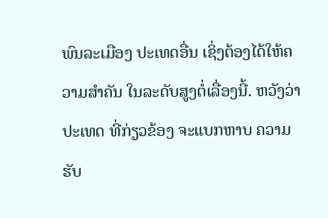ພົນລະເມືອງ ປະເທດອື່ນ ເຊິ່ງຕ້ອງໄດ້ໃຫ້ຄວາມສຳຄັນ ໃນລະດັບສູງຕໍ່ເລື່ອງນີ້. ຫວັງວ່າ ປະເທດ ທີ່ກ່ຽວຂ້ອງ ຈະແບກຫາບ ຄວາມຮັບ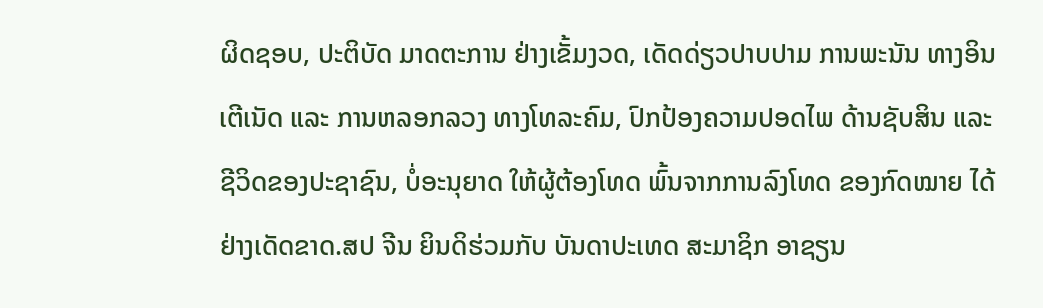ຜິດຊອບ, ປະຕິບັດ ມາດຕະການ ຢ່າງເຂັ້ມງວດ, ເດັດດ່ຽວປາບປາມ ການພະນັນ ທາງອິນເຕີເນັດ ແລະ ການຫລອກລວງ ທາງໂທລະຄົມ, ປົກປ້ອງຄວາມປອດໄພ ດ້ານຊັບສິນ ແລະ ຊີວິດຂອງປະຊາຊົນ, ບໍ່ອະນຸຍາດ ໃຫ້ຜູ້ຕ້ອງໂທດ ພົ້ນຈາກການລົງໂທດ ຂອງກົດໝາຍ ໄດ້ຢ່າງເດັດຂາດ.ສປ ຈີນ ຍິນດິຮ່ວມກັບ ບັນດາປະເທດ ສະມາຊິກ ອາຊຽນ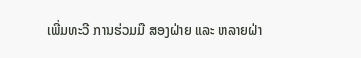ເພີ່ມທະວີ ການຮ່ວມມື ສອງຝ່າຍ ແລະ ຫລາຍຝ່າ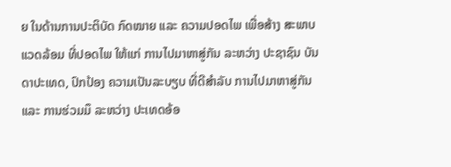ຍ ໃນດ້ານການປະຕິບັດ ກົດໝາຍ ແລະ ຄວາມປອດໄພ ເພື່ອສ້າງ ສະພາບແວດລ້ອມ ທີ່ປອດໄພ ໃຫ້ແກ່ ການໄປມາຫາສູ່ກັນ ລະຫວ່າງ ປະຊາຊົນ ບັນດາປະເທດ, ປົກປ້ອງ ຄວາມເປັນລະບຽບ ທີ່ດີສຳລັບ ການໄປມາຫາສູ່ກັນ ແລະ ການຮ່ວມມຶ ລະຫວ່າງ ປະເທດອ້ອ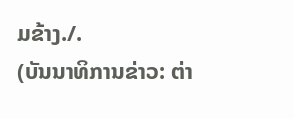ມຂ້າງ./.
(ບັນນາທິການຂ່າວ: ຕ່າ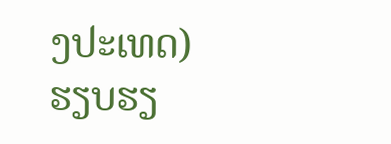ງປະເທດ)
ຮຽບຮຽ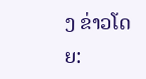ງ ຂ່າວໂດຍ: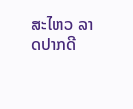ສະໄຫວ ລາດປາກດີ